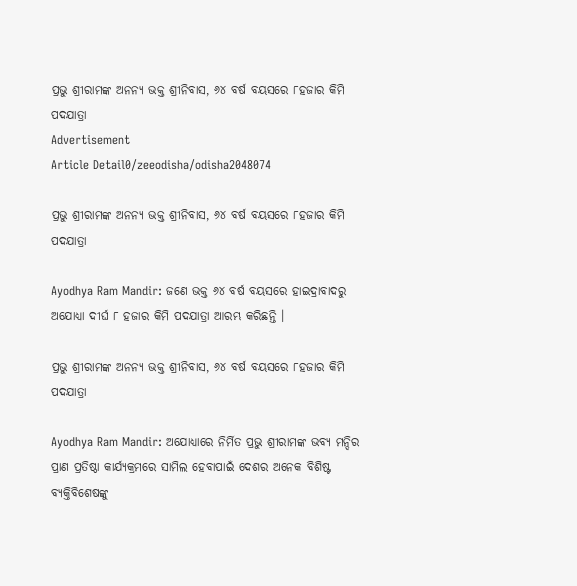ପ୍ରଭୁ ଶ୍ରୀରାମଙ୍କ ଅନନ୍ୟ ଭକ୍ତ ଶ୍ରୀନିବାସ, ୬୪ ବର୍ଷ ବୟସରେ ୮ହଜାର କିମି ପଦଯାତ୍ରା
Advertisement
Article Detail0/zeeodisha/odisha2048074

ପ୍ରଭୁ ଶ୍ରୀରାମଙ୍କ ଅନନ୍ୟ ଭକ୍ତ ଶ୍ରୀନିବାସ, ୬୪ ବର୍ଷ ବୟସରେ ୮ହଜାର କିମି ପଦଯାତ୍ରା

Ayodhya Ram Mandir: ଜଣେ ଭକ୍ତ ୬୪ ବର୍ଷ ବୟସରେ ହାଇଦ୍ରାବାଦରୁ ଅଯୋଧ୍ୟା ଦୀର୍ଘ ୮ ହଜାର କିମି ପଦଯାତ୍ରା ଆରମ୍ଭ କରିଛନ୍ତି ।

ପ୍ରଭୁ ଶ୍ରୀରାମଙ୍କ ଅନନ୍ୟ ଭକ୍ତ ଶ୍ରୀନିବାସ, ୬୪ ବର୍ଷ ବୟସରେ ୮ହଜାର କିମି ପଦଯାତ୍ରା

Ayodhya Ram Mandir: ଅଯୋଧ୍ୟାରେ ନିର୍ମିତ ପ୍ରଭୁ ଶ୍ରୀରାମଙ୍କ ଭବ୍ୟ ମନ୍ଦିର ପ୍ରାଣ ପ୍ରତିଷ୍ଠା କାର୍ଯ୍ୟକ୍ରମରେ ସାମିଲ ହେବାପାଇଁ ଦେଶର ଅନେକ ବିଶିଷ୍ଟ ବ୍ୟକ୍ତିବିଶେଷଙ୍କୁ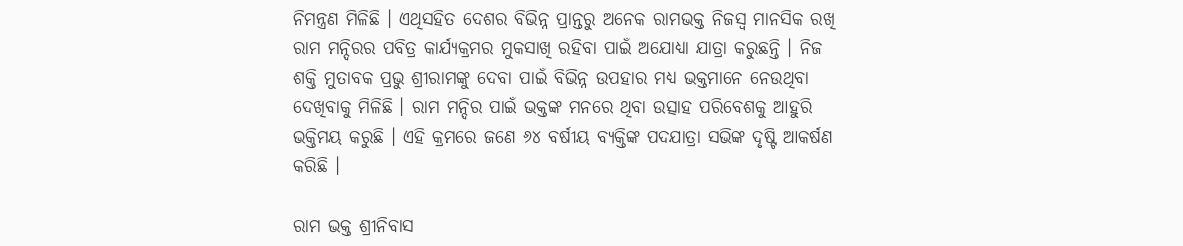ନିମନ୍ତ୍ରଣ ମିଳିଛି । ଏଥିସହିତ ଦେଶର ବିଭିନ୍ନ ପ୍ରାନ୍ତରୁ ଅନେକ ରାମଭକ୍ତ ନିଜସ୍ୱ ମାନସିକ ରଖି ରାମ ମନ୍ଦିରର ପବିତ୍ର କାର୍ଯ୍ୟକ୍ରମର ମୁକସାଖି ରହିବା ପାଇଁ ଅଯୋଧ୍ୟା ଯାତ୍ରା କରୁଛନ୍ତି । ନିଜ ଶକ୍ତି ମୁତାବକ ପ୍ରଭୁ ଶ୍ରୀରାମଙ୍କୁ ଦେବା ପାଇଁ ବିଭିନ୍ନ ଉପହାର ମଧ୍ୟ ଭକ୍ତମାନେ ନେଉଥିବା ଦେଖିବାକୁ ମିଳିଛି । ରାମ ମନ୍ଦିର ପାଇଁ ଭକ୍ତଙ୍କ ମନରେ ଥିବା ଉତ୍ସାହ ପରିବେଶକୁ ଆହୁରି ଭକ୍ତିମୟ କରୁଛି । ଏହି କ୍ରମରେ ଜଣେ ୬୪ ବର୍ଷୀୟ ବ୍ୟକ୍ତିଙ୍କ ପଦଯାତ୍ରା ସଭିଙ୍କ ଦୃଷ୍ଟି ଆକର୍ଷଣ କରିଛି ।

ରାମ ଭକ୍ତ ଶ୍ରୀନିବାସ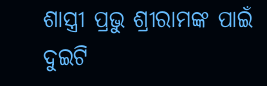ଶାସ୍ତ୍ରୀ ପ୍ରଭୁ ଶ୍ରୀରାମଙ୍କ ପାଇଁ ଦୁଇଟି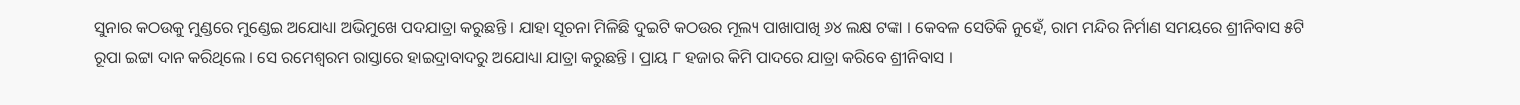ସୁନାର କଠଉକୁ ମୁଣ୍ଡରେ ମୁଣ୍ଡେଇ ଅଯୋଧ୍ୟା ଅଭିମୁଖେ ପଦଯାତ୍ରା କରୁଛନ୍ତି । ଯାହା ସୂଚନା ମିଳିଛି ଦୁଇଟି କଠଉର ମୂଲ୍ୟ ପାଖାପାଖି ୬୪ ଲକ୍ଷ ଟଙ୍କା । କେବଳ ସେତିକି ନୁହେଁ, ରାମ ମନ୍ଦିର ନିର୍ମାଣ ସମୟରେ ଶ୍ରୀନିବାସ ୫ଟି ରୂପା ଇଟ୍ଟା ଦାନ କରିଥିଲେ । ସେ ରମେଶ୍ୱରମ ରାସ୍ତାରେ ହାଇଦ୍ରାବାଦରୁ ଅଯୋଧ୍ୟା ଯାତ୍ରା କରୁଛନ୍ତି । ପ୍ରାୟ ୮ ହଜାର କିମି ପାଦରେ ଯାତ୍ରା କରିବେ ଶ୍ରୀନିବାସ ।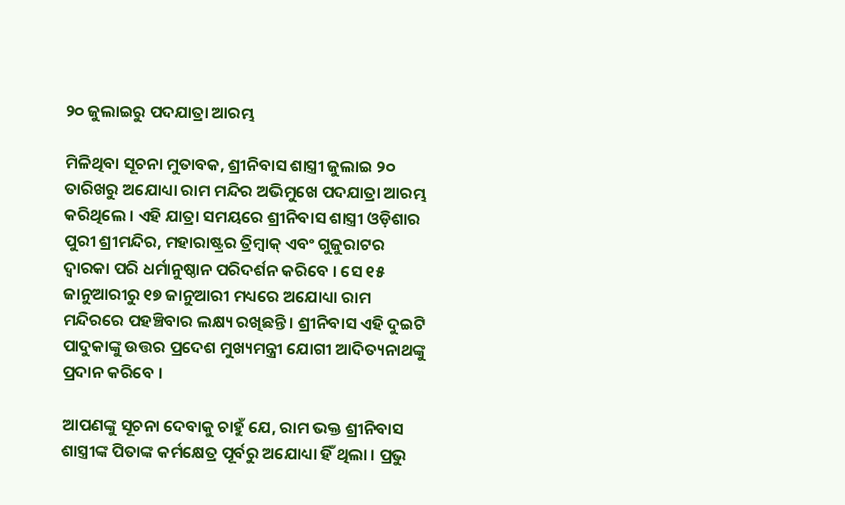୨୦ ଜୁଲାଇରୁ ପଦଯାତ୍ରା ଆରମ୍ଭ

ମିଳିଥିବା ସୂଚନା ମୁତାବକ, ଶ୍ରୀନିବାସ ଶାସ୍ତ୍ରୀ ଜୁଲାଇ ୨୦ ତାରିଖରୁ ଅଯୋଧ୍ୟା ରାମ ମନ୍ଦିର ଅଭିମୁଖେ ପଦଯାତ୍ରା ଆରମ୍ଭ କରିଥିଲେ । ଏହି ଯାତ୍ରା ସମୟରେ ଶ୍ରୀନିବାସ ଶାସ୍ତ୍ରୀ ଓଡ଼ିଶାର ପୁରୀ ଶ୍ରୀମନ୍ଦିର, ମହାରାଷ୍ଟ୍ରର ତ୍ରିମ୍ବାକ୍ ଏବଂ ଗୁଜୁରାଟର ଦ୍ୱାରକା ପରି ଧର୍ମାନୁଷ୍ଠାନ ପରିଦର୍ଶନ କରିବେ । ସେ ୧୫ ଜାନୁଆରୀରୁ ୧୭ ଜାନୁଆରୀ ମଧ୍ୟରେ ଅଯୋଧ୍ୟା ରାମ ମନ୍ଦିରରେ ପହଞ୍ଚିବାର ଲକ୍ଷ୍ୟ ରଖିଛନ୍ତି । ଶ୍ରୀନିବାସ ଏହି ଦୁଇଟି ପାଦୁକାଙ୍କୁ ଉତ୍ତର ପ୍ରଦେଶ ମୁଖ୍ୟମନ୍ତ୍ରୀ ଯୋଗୀ ଆଦିତ୍ୟନାଥଙ୍କୁ ପ୍ରଦାନ କରିବେ ।

ଆପଣଙ୍କୁ ସୂଚନା ଦେବାକୁ ଚାହୁଁ ଯେ, ରାମ ଭକ୍ତ ଶ୍ରୀନିବାସ ଶାସ୍ତ୍ରୀଙ୍କ ପିତାଙ୍କ କର୍ମକ୍ଷେତ୍ର ପୂର୍ବରୁ ଅଯୋଧ୍ୟା ହିଁ ଥିଲା । ପ୍ରଭୁ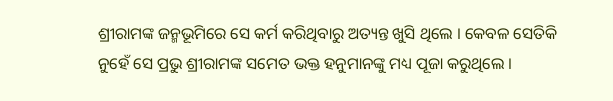ଶ୍ରୀରାମଙ୍କ ଜନ୍ମଭୂମିରେ ସେ କର୍ମ କରିଥିବାରୁ ଅତ୍ୟନ୍ତ ଖୁସି ଥିଲେ । କେବଳ ସେତିକି ନୁହେଁ ସେ ପ୍ରଭୁ ଶ୍ରୀରାମଙ୍କ ସମେତ ଭକ୍ତ ହନୁମାନଙ୍କୁ ମଧ୍ୟ ପୂଜା କରୁଥିଲେ ।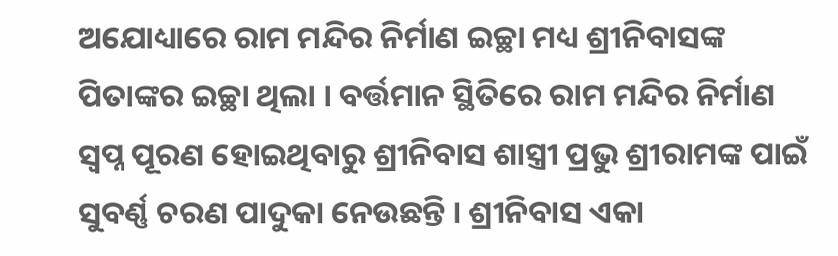ଅଯୋଧ୍ୟାରେ ରାମ ମନ୍ଦିର ନିର୍ମାଣ ଇଚ୍ଛା ମଧ୍ୟ ଶ୍ରୀନିବାସଙ୍କ ପିତାଙ୍କର ଇଚ୍ଛା ଥିଲା । ବର୍ତ୍ତମାନ ସ୍ଥିତିରେ ରାମ ମନ୍ଦିର ନିର୍ମାଣ ସ୍ୱପ୍ନ ପୂରଣ ହୋଇଥିବାରୁ ଶ୍ରୀନିବାସ ଶାସ୍ତ୍ରୀ ପ୍ରଭୁ ଶ୍ରୀରାମଙ୍କ ପାଇଁ ସୁବର୍ଣ୍ଣ ଚରଣ ପାଦୁକା ନେଉଛନ୍ତି । ଶ୍ରୀନିବାସ ଏକା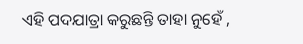ଏହି ପଦଯାତ୍ରା କରୁଛନ୍ତି ତାହା ନୁହେଁ ,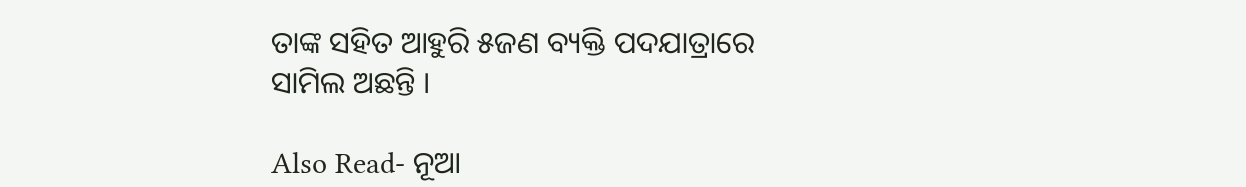ତାଙ୍କ ସହିତ ଆହୁରି ୫ଜଣ ବ୍ୟକ୍ତି ପଦଯାତ୍ରାରେ ସାମିଲ ଅଛନ୍ତି ।

Also Read- ନୂଆ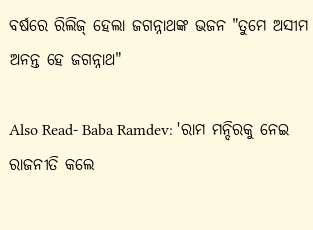ବର୍ଷରେ ରିଲିଜ୍ ହେଲା ଜଗନ୍ନାଥଙ୍କ ଭଜନ "ତୁମେ ଅସୀମ ଅନନ୍ତ ହେ ଜଗନ୍ନାଥ"

Also Read- Baba Ramdev: 'ରାମ ମନ୍ଦିରକୁ ନେଇ ରାଜନୀତି କଲେ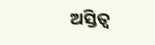ଅସ୍ତିତ୍ୱ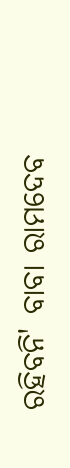ରହିବନି' ବାବା ରାମଦେବ